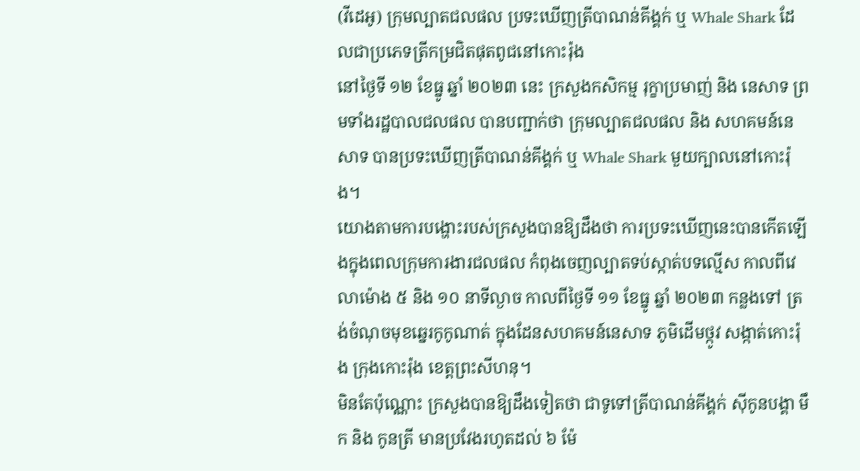(វីដេអូ) ក្រុមល្បាតជលផល ប្រទះឃើញត្រីបាណន់គីង្គក់ ឬ Whale Shark ដែលជាប្រភេទត្រីកម្រជិតផុតពូជនៅកោះរ៉ុង
នៅថ្ងៃទី ១២ ខែធ្នូ ឆ្នាំ ២០២៣ នេះ ក្រសួងកសិកម្ម រុក្ខាប្រមាញ់ និង នេសាទ ព្រមទាំងរដ្ឋបាលជលផល បានបញ្ជាក់ថា ក្រុមល្បាតជលផល និង សហគមន៍នេសាទ បានប្រទះឃើញត្រីបាណន់គីង្គក់ ឬ Whale Shark មួយក្បាលនៅកោះរ៉ុង។
យោងតាមការបង្ហោះរបស់ក្រសួងបានឱ្យដឹងថា ការប្រទះឃើញនេះបានកើតឡើងក្នុងពេលក្រុមការងារជលផល កំពុងចេញល្បាតទប់ស្កាត់បទល្មើស កាលពីវេលាម៉ោង ៥ និង ១០ នាទីល្ងាច កាលពីថ្ងៃទី ១១ ខែធ្នូ ឆ្នាំ ២០២៣ កន្លងទៅ ត្រង់ចំណុចមុខឆ្នេរកូកូណាត់ ក្នុងដែនសហគមន៍នេសាទ ភូមិដើមថ្កូវ សង្កាត់កោះរ៉ុង ក្រុងកោះរ៉ុង ខេត្តព្រះសីហនុ។
មិនតែប៉ុណ្ណោះ ក្រសួងបានឱ្យដឹងទៀតថា ជាទូទៅត្រីបាណន់គីង្គក់ ស៊ីកូនបង្គា មឹក និង កូនត្រី មានប្រវែងរហូតដល់ ៦ ម៉ែ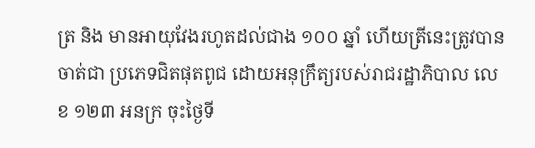ត្រ និង មានអាយុវែងរហូតដល់ជាង ១០០ ឆ្នាំ ហើយត្រីនេះត្រូវបានចាត់ជា ប្រភេទជិតផុតពូជ ដោយអនុក្រឹត្យរបស់រាជរដ្ឋាភិបាល លេខ ១២៣ អនក្រ ចុះថ្ងៃទី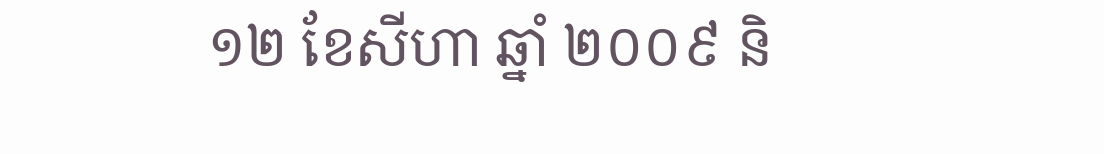១២ ខែសីហា ឆ្នាំ ២០០៩ និ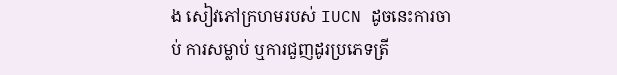ង សៀវភៅក្រហមរបស់ IUCN ដូចនេះការចាប់ ការសម្លាប់ ឬការជួញដូរប្រភេទត្រី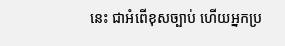នេះ ជាអំពើខុសច្បាប់ ហើយអ្នកប្រ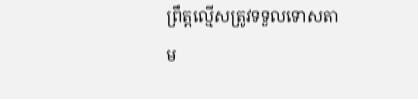ព្រឹត្តល្មើសត្រូវទទួលទោសតាម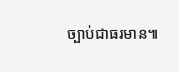ច្បាប់ជាធរមាន៕